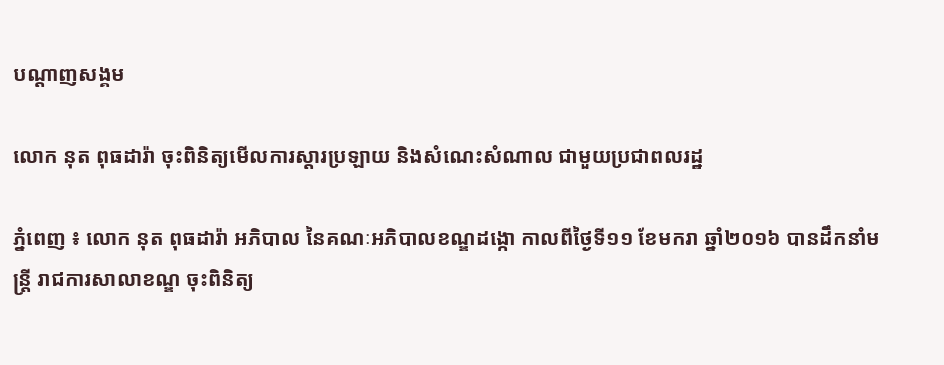បណ្តាញសង្គម

លោក នុត ពុធដារ៉ា ចុះពិនិត្យមើលការស្តារប្រឡាយ និងសំណេះសំណាល ជាមួយប្រជាពលរដ្ឋ

ភ្នំពេញ ៖ លោក នុត ពុធដារ៉ា អភិបាល នៃគណៈអភិបាលខណ្ឌដង្កោ កាលពីថ្ងៃទី១១ ខែមករា ឆ្នាំ២០១៦ បានដឹកនាំមន្ត្រី រាជការសាលាខណ្ឌ ចុះពិនិត្យ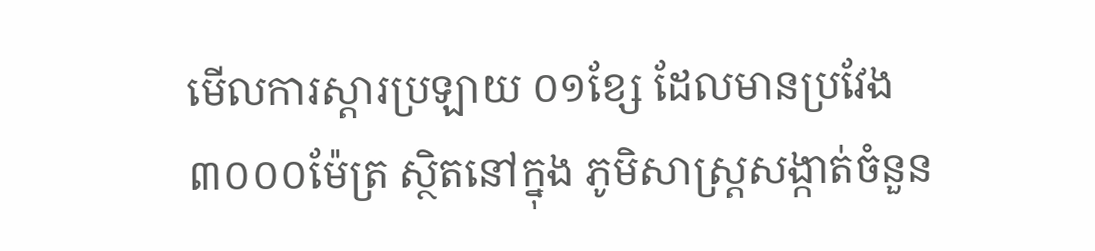មើលការស្តារប្រឡាយ ០១ខ្សែ ដែលមានប្រវែង ៣០០០ម៉ែត្រ ស្ថិតនៅក្នុង ភូមិសាស្ត្រសង្កាត់ចំនួន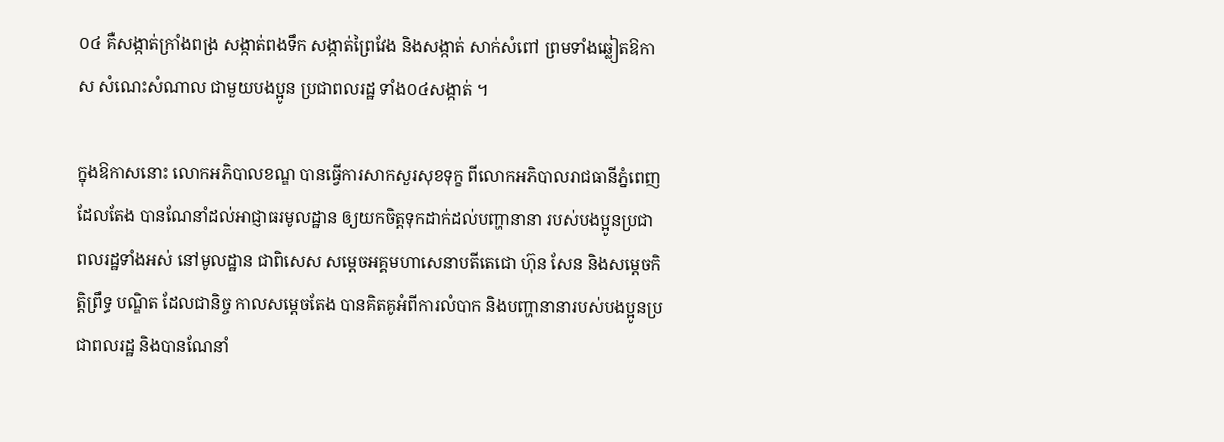០៤ គឺសង្កាត់ក្រាំងពង្រ សង្កាត់ពងទឹក សង្កាត់ព្រៃវែង និងសង្កាត់ សាក់សំពៅ ព្រមទាំងឆ្លៀតឱកាស សំណេះសំណាល ជាមួយបងប្អូន ប្រជាពលរដ្ឋ ទាំង០៤សង្កាត់ ។

ក្នុងឱកាសនោះ លោកអភិបាលខណ្ឌ បានធ្វើការសាកសួរសុខទុក្ខ ពីលោកអភិបាលរាជធានីភ្នំពេញ ដែលតែង បានណែនាំដល់អាជ្ញាធរមូលដ្ឋាន ឲ្យយកចិត្តទុកដាក់ដល់បញ្ហានានា របស់បងប្អូនប្រជា ពលរដ្ឋទាំងអស់ នៅមូលដ្ឋាន ជាពិសេស សម្តេចអគ្គមហាសេនាបតីតេជោ ហ៊ុន សែន និងសម្តេចកិត្តិព្រឹទ្ធ បណ្ឌិត ដែលជានិច្ច កាលសម្តេចតែង បានគិតគូអំពីការលំបាក និងបញ្ហានានារបស់បងប្អូនប្រជាពលរដ្ឋ និងបានណែនាំ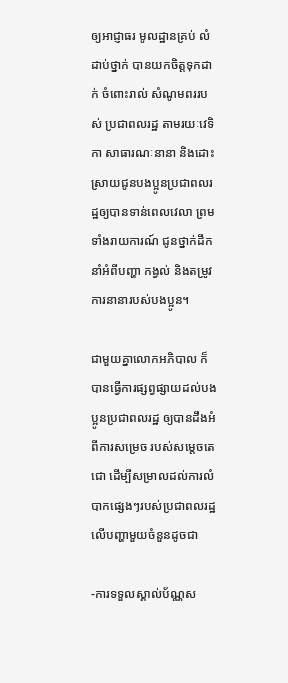ឲ្យអាជ្ញាធរ មូលដ្ឋានគ្រប់ លំដាប់ថ្នាក់ បានយកចិត្តទុកដាក់ ចំពោះរាល់ សំណូមពររបស់ ប្រជាពលរដ្ឋ តាមរយៈវេទិកា សាធារណៈនានា និងដោះស្រាយជូនបងប្អូនប្រជាពលរដ្ឋឲ្យបានទាន់ពេលវេលា ព្រមទាំងរាយការណ៍ ជូនថ្នាក់ដឹកនាំអំពីបញ្ហា កង្វល់ និងតម្រូវការនានារបស់បងប្អូន។

ជាមួយគ្នាលោកអភិបាល ក៏បានធ្វើការផ្សព្វផ្សាយដល់បងប្អូនប្រជាពលរដ្ឋ ឲ្យបានដឹងអំពីការសម្រេច របស់សម្តេចតេជោ ដើម្បីសម្រាលដល់ការលំបាកផ្សេងៗរបស់ប្រជាពលរដ្ឋ លើបញ្ហាមួយចំនួនដូចជា

-ការទទួលស្គាល់ប័ណ្ណស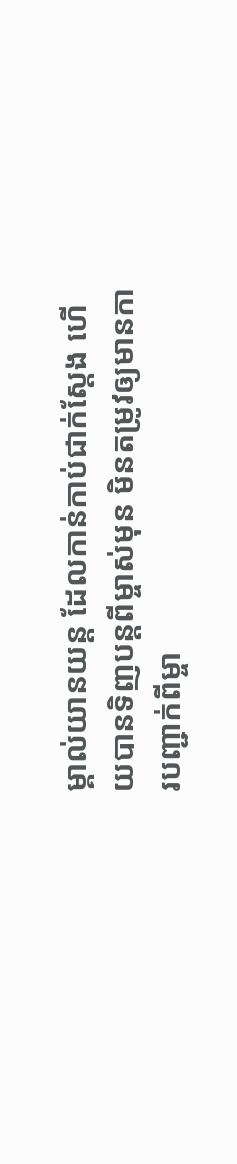ម្គាល់យានយន្ត ដែលកាន់កាប់ជាក់ស្តែង ហើយបានទិញបន្តពីម្ចាស់មុន មិនតម្រូវឲ្យមានការបញ្ជាក់ពីម្ចា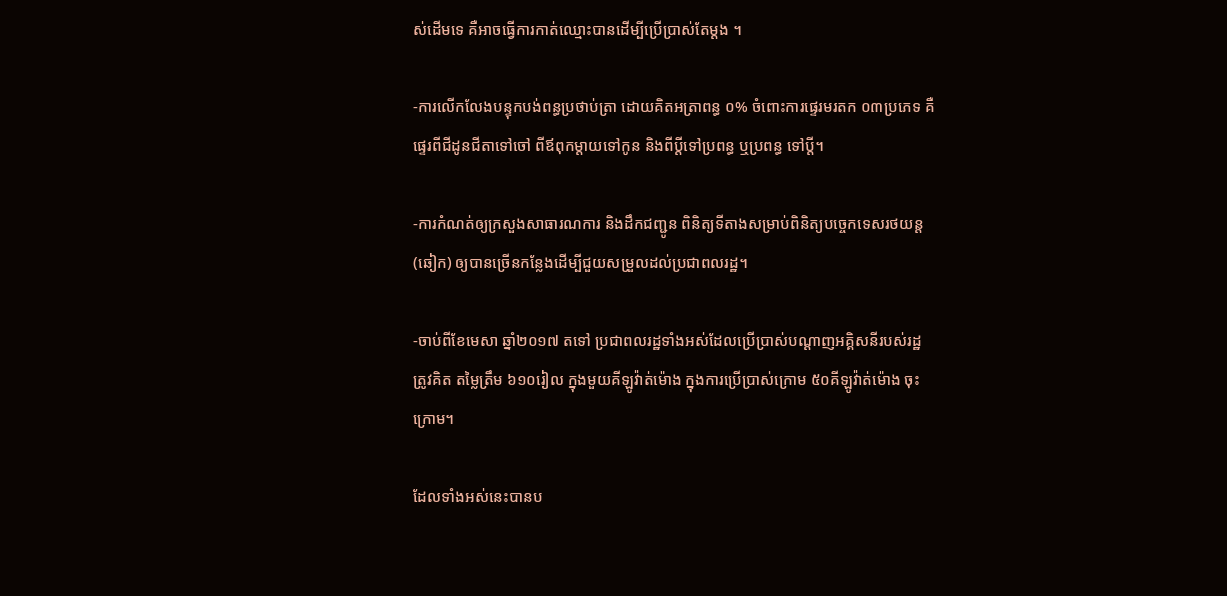ស់ដើមទេ គឺអាចធ្វើការកាត់ឈ្មោះបានដើម្បីប្រើប្រាស់តែម្តង ។

-ការលើកលែងបន្ទុកបង់ពន្ធប្រថាប់ត្រា ដោយគិតអត្រាពន្ធ ០% ចំពោះការផ្ទេរមរតក ០៣ប្រភេទ គឺផ្ទេរពីជីដូនជីតាទៅចៅ ពីឪពុកម្តាយទៅកូន និងពីប្តីទៅប្រពន្ធ ឬប្រពន្ធ ទៅប្តី។

-ការកំណត់ឲ្យក្រសួងសាធារណការ និងដឹកជញ្ជូន ពិនិត្យទីតាងសម្រាប់ពិនិត្យបច្ចេកទេសរថយន្ត (ឆៀក) ឲ្យបានច្រើនកន្លែងដើម្បីជួយសម្រួលដល់ប្រជាពលរដ្ឋ។

-ចាប់ពីខែមេសា ឆ្នាំ២០១៧ តទៅ ប្រជាពលរដ្ឋទាំងអស់ដែលប្រើប្រាស់បណ្តាញអគ្គិសនីរបស់រដ្ឋ ត្រូវគិត តម្លៃត្រឹម ៦១០រៀល ក្នុងមួយគីឡូវ៉ាត់ម៉ោង ក្នុងការប្រើប្រាស់ក្រោម ៥០គីឡូវ៉ាត់ម៉ោង ចុះក្រោម។

ដែលទាំងអស់នេះបានប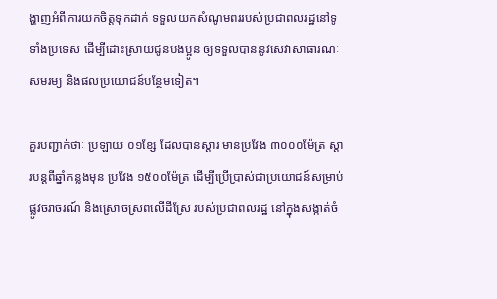ង្ហាញអំពីការយកចិត្តទុកដាក់ ទទួលយកសំណូមពររបស់ប្រជាពលរដ្ឋនៅទូទាំងប្រទេស ដើម្បីដោះស្រាយជូនបងប្អូន ឲ្យទទួលបាននូវសេវាសាធារណៈសមរម្យ និងផលប្រយោជន៍បន្ថែមទៀត។

គួរបញ្ជាក់ថាៈ ប្រឡាយ ០១ខែ្ស ដែលបានស្តារ មានប្រវែង ៣០០០ម៉ែត្រ ស្តារបន្តពីឆ្នាំកន្លងមុន ប្រវែង ១៥០០ម៉ែត្រ ដើម្បីប្រើប្រាស់ជាប្រយោជន៍សម្រាប់ផ្លូវចរាចរណ៍ និងស្រោចស្រពលើដីស្រែ របស់ប្រជាពលរដ្ឋ នៅក្នុងសង្កាត់ចំ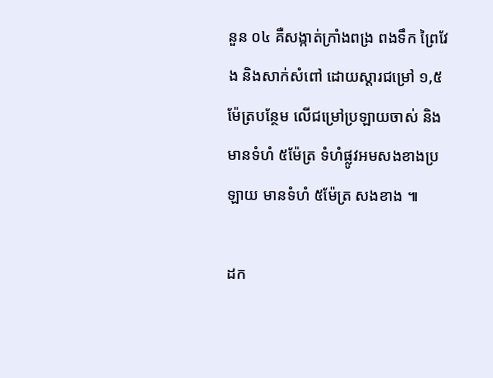នួន ០៤ គឺសង្កាត់ក្រាំងពង្រ ពងទឹក ព្រៃវែង និងសាក់សំពៅ ដោយស្តារជម្រៅ ១,៥ម៉ែត្របន្ថែម លើជម្រៅប្រឡាយចាស់ និងមានទំហំ ៥ម៉ែត្រ ទំហំផ្លូវអមសងខាងប្រឡាយ មានទំហំ ៥ម៉ែត្រ សងខាង ៕

ដក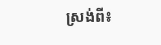ស្រង់ពី៖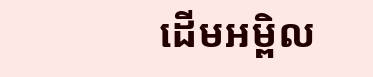ដើមអម្ពិល